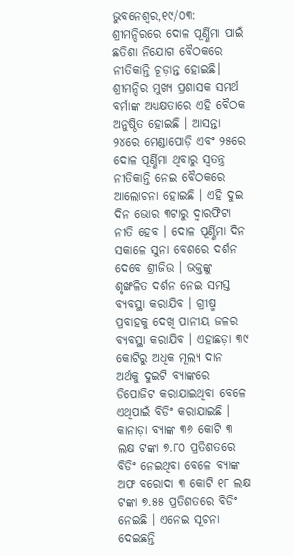ଭୁବନେଶ୍ୱର,୧୯/୦୩: ଶ୍ରୀମନ୍ଦିରରେ ଦୋଳ ପୂର୍ଣ୍ଣିମା ପାଇଁ ଛତିଶା ନିଯୋଗ ବୈଠକରେ ନୀତିକାନ୍ତି ଚୂଡ଼ାନ୍ତ ହୋଇଛି। ଶ୍ରୀମନ୍ଦିର ମୁଖ୍ୟ ପ୍ରଶାସକ ସମର୍ଥ ବର୍ମାଙ୍କ ଅଧ୍ୟକ୍ଷତାରେ ଏହି ବୈଠକ ଅନୁଷ୍ଠିତ ହୋଇଛି । ଆସନ୍ତା ୨୪ରେ ମେଣ୍ଡାପୋଡ଼ି ଏବଂ ୨୫ରେ ଦୋଳ ପୂର୍ଣ୍ଣିମା ଥିବାରୁ ସ୍ୱତନ୍ତ୍ର ନୀତିକାନ୍ତି ନେଇ ବୈଠକରେ ଆଲୋଚନା ହୋଇଛି । ଏହି ଦୁଇ ଦିନ ଭୋର ୩ଟାରୁ ଦ୍ୱାରଫିଟା ନୀତି ହେବ । ଦୋଳ ପୂର୍ଣ୍ଣିମା ଦିନ ସକାଳେ ସୁନା ବେଶରେ ଦର୍ଶନ ଦେବେ ଶ୍ରୀଜିଉ । ଭକ୍ତଙ୍କୁ ଶୃଙ୍ଖଳିତ ଦର୍ଶନ ନେଇ ସମସ୍ତ ବ୍ୟବସ୍ଥା କରାଯିବ । ଗ୍ରୀଷ୍ମ ପ୍ରବାହକୁ ଦେଖି ପାନୀୟ ଜଳର ବ୍ୟବସ୍ଥା କରାଯିବ । ଏହାଛଡ଼ା ୩୯ କୋଟିରୁ ଅଧିକ ମୂଲ୍ୟ ଦାନ ଅର୍ଥକୁ ଦୁଇଟି ବ୍ୟାଙ୍କରେ ଡିପୋଜିଟ କରାଯାଇଥିବା ବେଳେ ଏଥିପାଇଁ ବିଡିଂ କରାଯାଇଛି । କାନାଡ଼ା ବ୍ୟାଙ୍କ ୩୬ କୋଟି ୩ ଲକ୍ଷ ଟଙ୍କା ୭.୮୦ ପ୍ରତିଶତରେ ବିଡିଂ ନେଇଥିବା ବେଳେ ବ୍ୟାଙ୍କ ଅଫ ବରୋଦା ୩ କୋଟି ୧୮ ଲକ୍ଷ ଟଙ୍କା ୭.୫୫ ପ୍ରତିଶତରେ ବିଡିଂ ନେଇଛି । ଏନେଇ ସୂଚନା ଦେଇଛନ୍ତି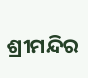ଶ୍ରୀମନ୍ଦିର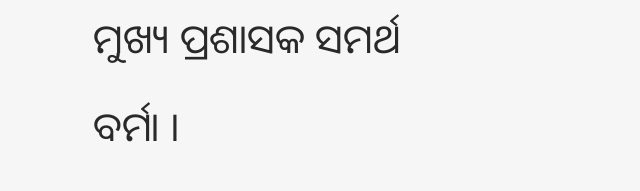ମୁଖ୍ୟ ପ୍ରଶାସକ ସମର୍ଥ ବର୍ମା ।